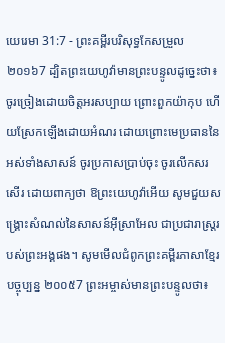យេរេមា 31:7 - ព្រះគម្ពីរបរិសុទ្ធកែសម្រួល ២០១៦7 ដ្បិតព្រះយេហូវ៉ាមានព្រះបន្ទូលដូច្នេះថា៖ ចូរច្រៀងដោយចិត្តអរសប្បាយ ព្រោះពួកយ៉ាកុប ហើយស្រែកឡើងដោយអំណរ ដោយព្រោះមេប្រធាននៃអស់ទាំងសាសន៍ ចូរប្រកាសប្រាប់ចុះ ចូរលើកសរសើរ ដោយពាក្យថា ឱព្រះយេហូវ៉ាអើយ សូមជួយសង្គ្រោះសំណល់នៃសាសន៍អ៊ីស្រាអែល ជាប្រជារាស្ត្ររបស់ព្រះអង្គផង។ សូមមើលជំពូកព្រះគម្ពីរភាសាខ្មែរបច្ចុប្បន្ន ២០០៥7 ព្រះអម្ចាស់មានព្រះបន្ទូលថា៖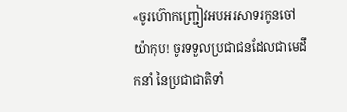«ចូរហ៊ោកញ្ជ្រៀវអបអរសាទរកូនចៅយ៉ាកុប! ចូរទទួលប្រជាជនដែលជាមេដឹកនាំ នៃប្រជាជាតិទាំ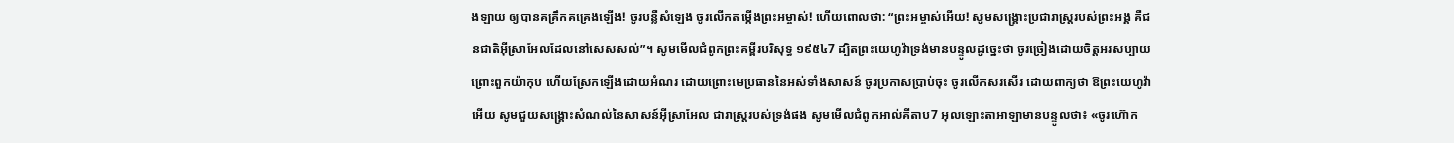ងឡាយ ឲ្យបានគគ្រឹកគគ្រេងឡើង! ចូរបន្លឺសំឡេង ចូរលើកតម្កើងព្រះអម្ចាស់! ហើយពោលថា: “ព្រះអម្ចាស់អើយ! សូមសង្គ្រោះប្រជារាស្ដ្ររបស់ព្រះអង្គ គឺជនជាតិអ៊ីស្រាអែលដែលនៅសេសសល់”។ សូមមើលជំពូកព្រះគម្ពីរបរិសុទ្ធ ១៩៥៤7 ដ្បិតព្រះយេហូវ៉ាទ្រង់មានបន្ទូលដូច្នេះថា ចូរច្រៀងដោយចិត្តអរសប្បាយ ព្រោះពួកយ៉ាកុប ហើយស្រែកឡើងដោយអំណរ ដោយព្រោះមេប្រធាននៃអស់ទាំងសាសន៍ ចូរប្រកាសប្រាប់ចុះ ចូរលើកសរសើរ ដោយពាក្យថា ឱព្រះយេហូវ៉ាអើយ សូមជួយសង្គ្រោះសំណល់នៃសាសន៍អ៊ីស្រាអែល ជារាស្ត្ររបស់ទ្រង់ផង សូមមើលជំពូកអាល់គីតាប7 អុលឡោះតាអាឡាមានបន្ទូលថា៖ «ចូរហ៊ោក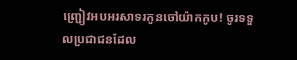ញ្ជ្រៀវអបអរសាទរកូនចៅយ៉ាកកូប! ចូរទទួលប្រជាជនដែល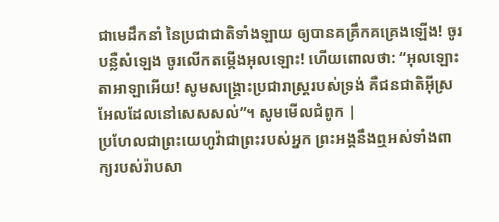ជាមេដឹកនាំ នៃប្រជាជាតិទាំងឡាយ ឲ្យបានគគ្រឹកគគ្រេងឡើង! ចូរបន្លឺសំឡេង ចូរលើកតម្កើងអុលឡោះ! ហើយពោលថា: “អុលឡោះតាអាឡាអើយ! សូមសង្គ្រោះប្រជារាស្ដ្ររបស់ទ្រង់ គឺជនជាតិអ៊ីស្រអែលដែលនៅសេសសល់”។ សូមមើលជំពូក |
ប្រហែលជាព្រះយេហូវ៉ាជាព្រះរបស់អ្នក ព្រះអង្គនឹងឮអស់ទាំងពាក្យរបស់រ៉ាបសា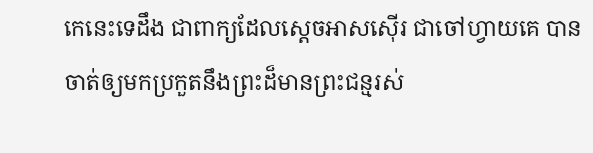កេនេះទេដឹង ជាពាក្យដែលស្តេចអាសស៊ើរ ជាចៅហ្វាយគេ បានចាត់ឲ្យមកប្រកួតនឹងព្រះដ៏មានព្រះជន្មរស់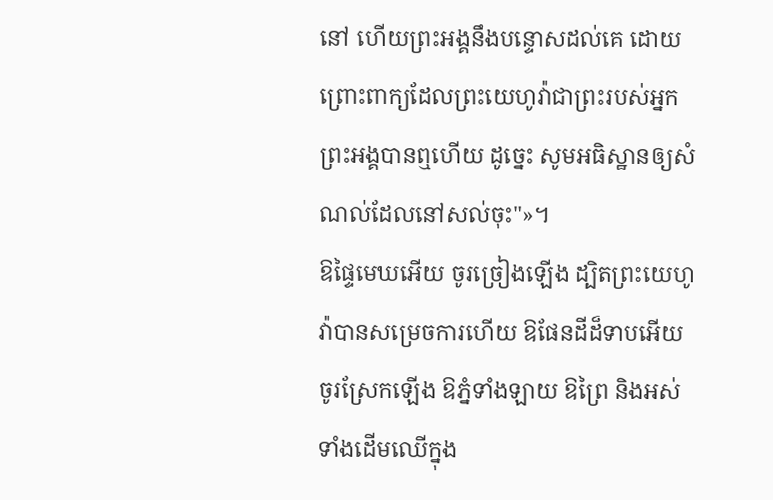នៅ ហើយព្រះអង្គនឹងបន្ទោសដល់គេ ដោយព្រោះពាក្យដែលព្រះយេហូវ៉ាជាព្រះរបស់អ្នក ព្រះអង្គបានឮហើយ ដូច្នេះ សូមអធិស្ឋានឲ្យសំណល់ដែលនៅសល់ចុះ"»។
ឱផ្ទៃមេឃអើយ ចូរច្រៀងឡើង ដ្បិតព្រះយេហូវ៉ាបានសម្រេចការហើយ ឱផែនដីដ៏ទាបអើយ ចូរស្រែកឡើង ឱភ្នំទាំងឡាយ ឱព្រៃ និងអស់ទាំងដើមឈើក្នុង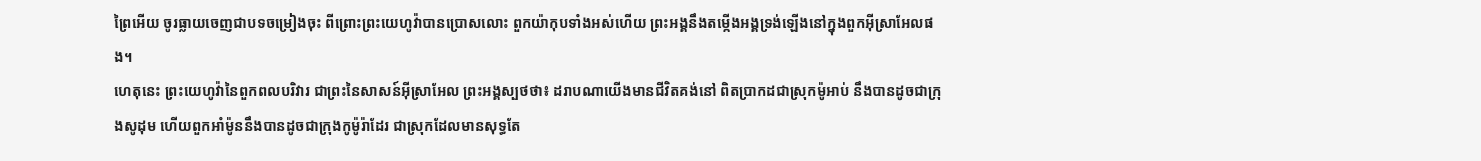ព្រៃអើយ ចូរធ្លាយចេញជាបទចម្រៀងចុះ ពីព្រោះព្រះយេហូវ៉ាបានប្រោសលោះ ពួកយ៉ាកុបទាំងអស់ហើយ ព្រះអង្គនឹងតម្កើងអង្គទ្រង់ឡើងនៅក្នុងពួកអ៊ីស្រាអែលផង។
ហេតុនេះ ព្រះយេហូវ៉ានៃពួកពលបរិវារ ជាព្រះនៃសាសន៍អ៊ីស្រាអែល ព្រះអង្គស្បថថា៖ ដរាបណាយើងមានជីវិតគង់នៅ ពិតប្រាកដជាស្រុកម៉ូអាប់ នឹងបានដូចជាក្រុងសូដុម ហើយពួកអាំម៉ូននឹងបានដូចជាក្រុងកូម៉ូរ៉ាដែរ ជាស្រុកដែលមានសុទ្ធតែ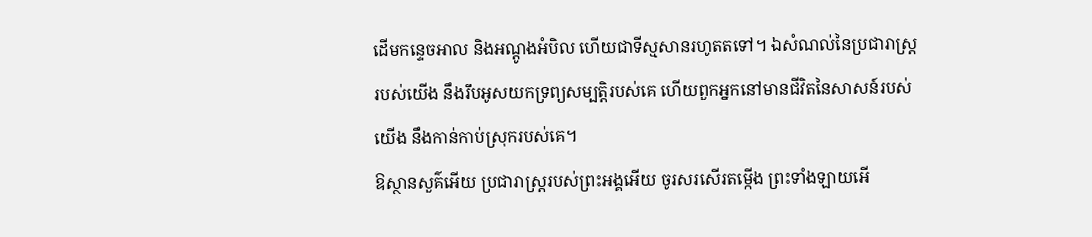ដើមកន្ទេចអាល និងអណ្តូងអំបិល ហើយជាទីស្មសានរហូតតទៅ។ ឯសំណល់នៃប្រជារាស្ត្ររបស់យើង នឹងរឹបអូសយកទ្រព្យសម្បត្តិរបស់គេ ហើយពួកអ្នកនៅមានជីវិតនៃសាសន៍របស់យើង នឹងកាន់កាប់ស្រុករបស់គេ។
ឱស្ថានសួគ៌អើយ ប្រជារាស្ត្ររបស់ព្រះអង្គអើយ ចូរសរសើរតម្កើង ព្រះទាំងឡាយអើ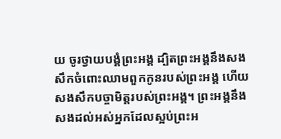យ ចូរថ្វាយបង្គំព្រះអង្គ ដ្បិតព្រះអង្គនឹងសងសឹកចំពោះឈាមពួកកូនរបស់ព្រះអង្គ ហើយសងសឹកបច្ចាមិត្តរបស់ព្រះអង្គ។ ព្រះអង្គនឹងសងដល់អស់អ្នកដែលស្អប់ព្រះអ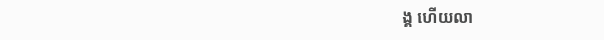ង្គ ហើយលា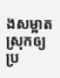ងសម្អាតស្រុកឲ្យប្រ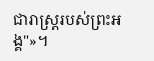ជារាស្ត្ររបស់ព្រះអង្គ"»។